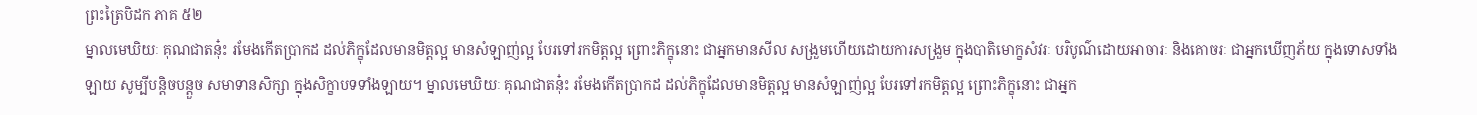ព្រះត្រៃបិដក ភាគ ៥២
ម្នាលមេឃិយៈ គុណជាតនុ៎ះ រមែងកើតប្រាកដ ដល់ភិក្ខុដែលមានមិត្តល្អ មានសំឡាញ់ល្អ បែរទៅរកមិត្តល្អ ព្រោះភិក្ខុនោះ ជាអ្នកមានសីល សង្រួមហើយដោយការសង្រួម ក្នុងបាតិមោក្ខសំវរៈ បរិបូណ៌ដោយអាចារៈ និងគោចរៈ ជាអ្នកឃើញភ័យ ក្នុងទោសទាំងឡាយ សូម្បីបន្តិចបន្តួច សមាទានសិក្សា ក្នុងសិក្ខាបទទាំងឡាយ។ ម្នាលមេឃិយៈ គុណជាតនុ៎ះ រមែងកើតប្រាកដ ដល់ភិក្ខុដែលមានមិត្តល្អ មានសំឡាញ់ល្អ បែរទៅរកមិត្តល្អ ព្រោះភិក្ខុនោះ ជាអ្នក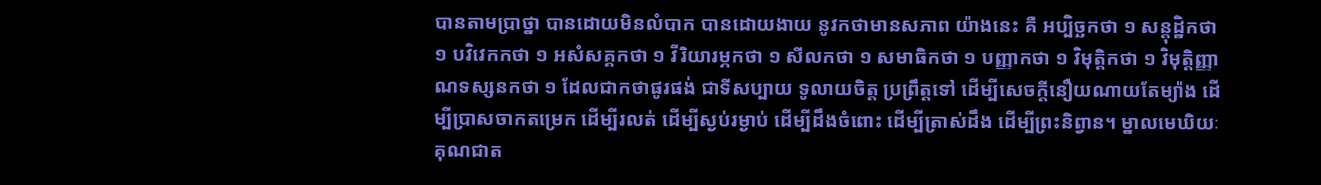បានតាមប្រាថ្នា បានដោយមិនលំបាក បានដោយងាយ នូវកថាមានសភាព យ៉ាងនេះ គឺ អប្បិច្ឆកថា ១ សន្តុដ្ឋិកថា ១ បវិវេកកថា ១ អសំសគ្គកថា ១ វីរិយារម្ភកថា ១ សីលកថា ១ សមាធិកថា ១ បញ្ញាកថា ១ វិមុត្តិកថា ១ វិមុត្តិញ្ញាណទស្សនកថា ១ ដែលជាកថាផូរផង់ ជាទីសប្បាយ ទូលាយចិត្ត ប្រព្រឹត្តទៅ ដើម្បីសេចក្តីនឿយណាយតែម្យ៉ាង ដើម្បីប្រាសចាកតម្រេក ដើម្បីរលត់ ដើម្បីស្ងប់រម្ងាប់ ដើម្បីដឹងចំពោះ ដើម្បីត្រាស់ដឹង ដើម្បីព្រះនិព្វាន។ ម្នាលមេឃិយៈ គុណជាត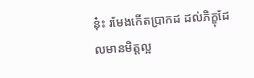នុ៎ះ រមែងកើតប្រាកដ ដល់ភិក្ខុដែលមានមិត្តល្អ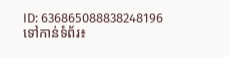ID: 636865088838248196
ទៅកាន់ទំព័រ៖